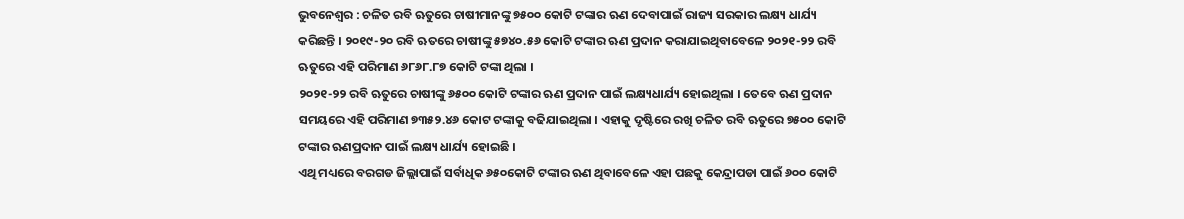ଭୁବନେଶ୍ୱର : ଚଳିତ ରବି ଋତୁରେ ଚାଷୀମାନଙ୍କୁ ୭୫୦୦ କୋଟି ଟଙ୍କାର ଋଣ ଦେବାପାଇଁ ରାଜ୍ୟ ସରକାର ଲକ୍ଷ୍ୟ ଧାର୍ଯ୍ୟ କରିଛନ୍ତି । ୨୦୧୯-୨୦ ରବି ଋତରେ ଚାଷୀଙ୍କୁ ୫୭୪୦.୫୬ କୋଟି ଟଙ୍କାର ଋଣ ପ୍ରଦାନ କରାଯାଇଥିବାବେଳେ ୨୦୨୧-୨୨ ରବି ଋତୁରେ ଏହି ପରିମାଣ ୬୮୬୮.୮୭ କୋଟି ଟଙ୍କା ଥିଲା ।
୨୦୨୧-୨୨ ରବି ଋତୁରେ ଚାଷୀଙ୍କୁ ୬୫୦୦ କୋଟି ଟଙ୍କାର ଋଣ ପ୍ରଦାନ ପାଇଁ ଲକ୍ଷ୍ୟଧାର୍ଯ୍ୟ ହୋଇଥିଲା । ତେବେ ଋଣ ପ୍ରଦାନ ସମୟରେ ଏହି ପରିମାଣ ୭୩୫୨.୪୬ କୋଟ ଟଙ୍କାକୁ ବଢିଯାଇଥିଲା । ଏହାକୁ ଦୃଷ୍ଟିରେ ରଖି ଚଳିତ ରବି ଋତୁରେ ୭୫୦୦ କୋଟି ଟଙ୍କାର ଋଣପ୍ରଦାନ ପାଇଁ ଲକ୍ଷ୍ୟ ଧାର୍ଯ୍ୟ ହୋଇଛି ।
ଏଥି ମଧ୍ୟରେ ବରଗଡ ଜିଲ୍ଲାପାଇଁ ସର୍ବାଧିକ ୬୫୦କୋଟି ଟଙ୍କାର ଋଣ ଥିବାବେଳେ ଏହା ପଛକୁ କେନ୍ଦ୍ରାପଡା ପାଇଁ ୬୦୦ କୋଟି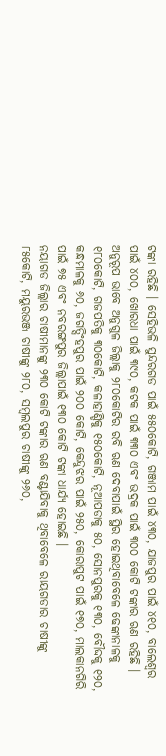ଟଙ୍କା ରହିଛି । ସେହିଭଳି ସୁନ୍ଦରଗଡ ପାଇଁ ୫୫୦କୋଟି, ଗଞ୍ଜାମ ପାଇଁ ୪୩୦, ଯାଜପୁର ପାଇଁ ୪୧୦, ବାଲେଶ୍ୱର ପାଇଁ ୪୦୦, ଖୋରଧା ପାଇଁ ୩୯୦, କଟକ ପାଇଁ ୩୩୦ ଏବଂ ଭଦ୍ରକ ପାଇଁ ୩୦୦ କୋଟି ଟଙ୍କାର ଋଣ ରହିଛି ।
ଅନୁରୂପ ଭାବେ ଅନୁଗୁଳ ଜିଲ୍ଲାକୁ ୨୮୦କୋଟିର ରବି ଋଣ ଦେବାପାଇଁ ସ୍ଥିର ହୋଇଥିବାବେଳେ ଢେଙ୍କାନାଳକୁ ୧୮୦କୋଟି, ଗଜପତିକୁ ୩୦କୋଟି, କଳାହାଣ୍ଡିକୁ ୧୫୦କୋଟି, ନୂଆପଡାକୁ ୫୦, ସୋନପୁରକୁ ୧୩୦, ବୌଦ୍ଦକୁ ୧୨୦, କନ୍ଧମାଳକୁ ୬୦, ଜଗତ୍ସିଂହପୁର ପାଇଁ ୨୦୦ କୋଟି, କେନ୍ଦୁଝର ପାଇଁ ୨୫୦, କୋରାପୁଟ ପାଇଁ ୧୭୦, ମାଲକାନଗିରି ପାଇଁ ୭୫ ଏବଂ ନବରଙ୍ଗପୁର ଜିଲ୍ଲାପାଇଁ ୧୩୦ କୋଟି ଟଙ୍କା ଧାର୍ଯ୍ୟ ହୋଇଛି ।
ନୟାଗଡ ଜିଲ୍ଲାର ଚାଷୀମାନଙ୍କୁ ୨୩୦ କୋଟି ଟଙ୍କାର ଋଣ ବଣ୍ଟାଯିବାକୁ ଥିବାବେଳେ ରାୟଗଡାର ଚାଷୀଙ୍କୁ ୮୫କୋଟି, ମୟୁରଭଞ୍ଜ ଚାଷୀଙ୍କୁ ୨୮୦, ସମ୍ବଲପୁର ଚାଷୀଙ୍କୁ ୨୬୦,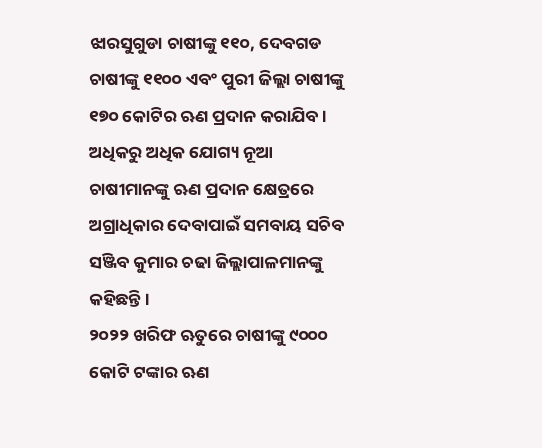ଝାରସୁଗୁଡା ଚାଷୀଙ୍କୁ ୧୧୦, ଦେବଗଡ ଚାଷୀଙ୍କୁ ୧୧୦୦ ଏବଂ ପୁରୀ ଜିଲ୍ଲା ଚାଷୀଙ୍କୁ ୧୭୦ କୋଟିର ଋଣ ପ୍ରଦାନ କରାଯିବ । ଅଧିକରୁ ଅଧିକ ଯୋଗ୍ୟ ନୂଆ ଚାଷୀମାନଙ୍କୁ ଋଣ ପ୍ରଦାନ କ୍ଷେତ୍ରରେ ଅଗ୍ରାଧିକାର ଦେବାପାଇଁ ସମବାୟ ସଚିବ ସଞ୍ଜିବ କୁମାର ଚଢା ଜିଲ୍ଲାପାଳମାନଙ୍କୁ କହିଛନ୍ତି ।
୨୦୨୨ ଖରିଫ ଋତୁରେ ଚାଷୀଙ୍କୁ ୯୦୦୦ କୋଟି ଟଙ୍କାର ଋଣ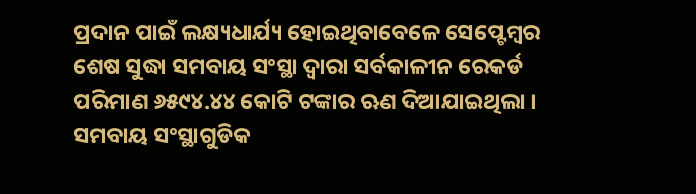ପ୍ରଦାନ ପାଇଁ ଲକ୍ଷ୍ୟଧାର୍ଯ୍ୟ ହୋଇଥିବାବେଳେ ସେପ୍ଟେମ୍ବର ଶେଷ ସୁଦ୍ଧା ସମବାୟ ସଂସ୍ଥା ଦ୍ୱାରା ସର୍ବକାଳୀନ ରେକର୍ଡ ପରିମାଣ ୬୫୯୪.୪୪ କୋଟି ଟଙ୍କାର ଋଣ ଦିଆଯାଇଥିଲା । ସମବାୟ ସଂସ୍ଥାଗୁଡିକ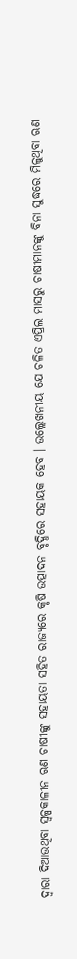ଦ୍ୱାରା ଦିଆଉଥିବା ସ୍ୱଳ୍ପକାଳୀନ ଋଣ ଚାଷୀଙ୍କୁ ସହାୟତା ସହିତ ରାଜ୍ୟରେ କୃଷି ଉତ୍ପାଦନ ବୃଦ୍ଧିରେ ସହାୟକ ହେବ । ଉଲ୍ଲେଖନୀୟ ଯେ ଚଳିତ ଏପ୍ରିଲ ମାସରୁ ଚାଷୀମାନଙ୍କୁ ବିନା ସୁଦ୍ଧରେ ମିଳୁଥିବା ଋଣ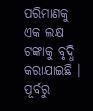ପରିମାଣକୁ ଏକ ଲକ୍ଷ ଟଙ୍କାକୁ ବୃଦ୍ଧି କରାଯାଇଛି । ପୂର୍ବରୁ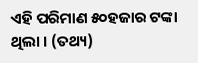ଏହି ପରିମାଣ ୫୦ହଜାର ଟଙ୍କା ଥିଲା । (ତଥ୍ୟ)